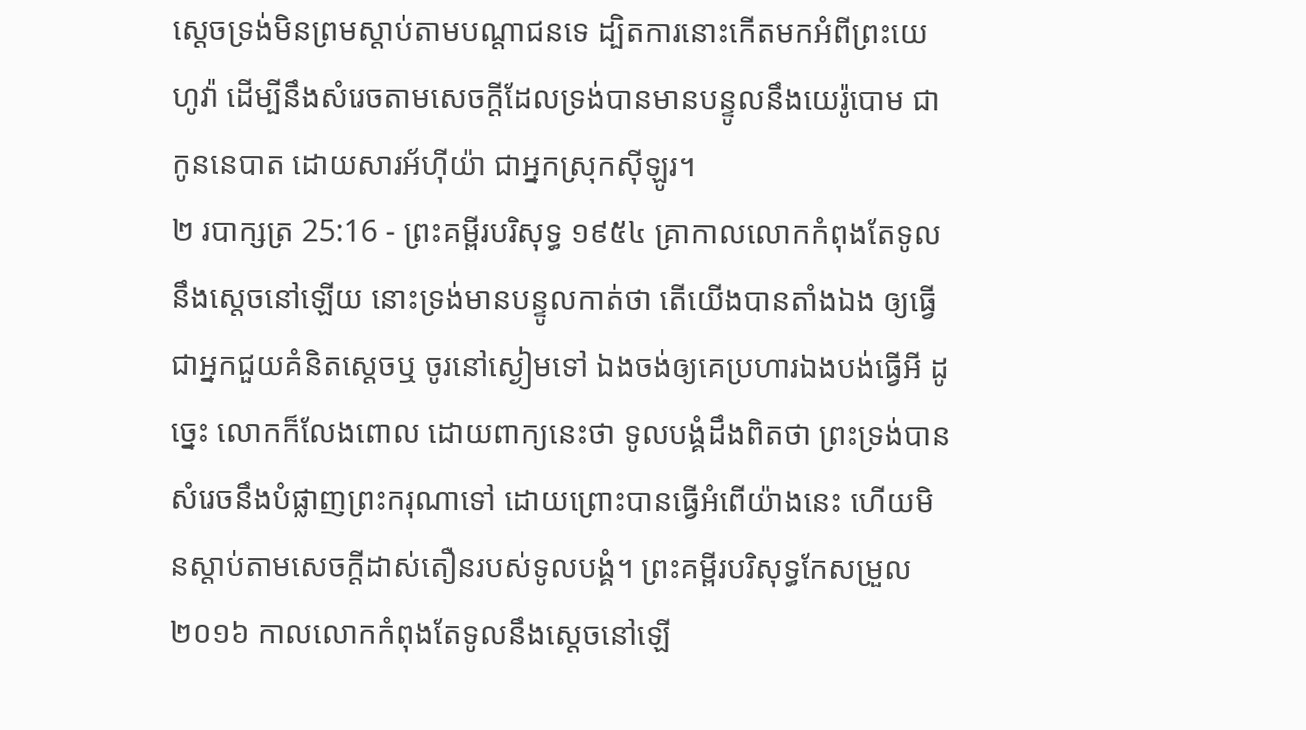ស្តេចទ្រង់មិនព្រមស្តាប់តាមបណ្តាជនទេ ដ្បិតការនោះកើតមកអំពីព្រះយេហូវ៉ា ដើម្បីនឹងសំរេចតាមសេចក្ដីដែលទ្រង់បានមានបន្ទូលនឹងយេរ៉ូបោម ជាកូននេបាត ដោយសារអ័ហ៊ីយ៉ា ជាអ្នកស្រុកស៊ីឡូរ។
២ របាក្សត្រ 25:16 - ព្រះគម្ពីរបរិសុទ្ធ ១៩៥៤ គ្រាកាលលោកកំពុងតែទូលនឹងស្តេចនៅឡើយ នោះទ្រង់មានបន្ទូលកាត់ថា តើយើងបានតាំងឯង ឲ្យធ្វើជាអ្នកជួយគំនិតស្តេចឬ ចូរនៅស្ងៀមទៅ ឯងចង់ឲ្យគេប្រហារឯងបង់ធ្វើអី ដូច្នេះ លោកក៏លែងពោល ដោយពាក្យនេះថា ទូលបង្គំដឹងពិតថា ព្រះទ្រង់បានសំរេចនឹងបំផ្លាញព្រះករុណាទៅ ដោយព្រោះបានធ្វើអំពើយ៉ាងនេះ ហើយមិនស្តាប់តាមសេចក្ដីដាស់តឿនរបស់ទូលបង្គំ។ ព្រះគម្ពីរបរិសុទ្ធកែសម្រួល ២០១៦ កាលលោកកំពុងតែទូលនឹងស្តេចនៅឡើ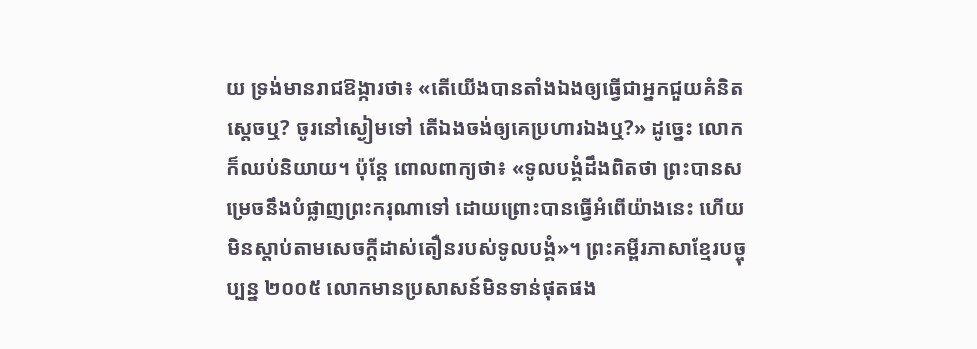យ ទ្រង់មានរាជឱង្ការថា៖ «តើយើងបានតាំងឯងឲ្យធ្វើជាអ្នកជួយគំនិតស្តេចឬ? ចូរនៅស្ងៀមទៅ តើឯងចង់ឲ្យគេប្រហារឯងឬ?» ដូច្នេះ លោកក៏ឈប់និយាយ។ ប៉ុន្តែ ពោលពាក្យថា៖ «ទូលបង្គំដឹងពិតថា ព្រះបានសម្រេចនឹងបំផ្លាញព្រះករុណាទៅ ដោយព្រោះបានធ្វើអំពើយ៉ាងនេះ ហើយមិនស្តាប់តាមសេចក្ដីដាស់តឿនរបស់ទូលបង្គំ»។ ព្រះគម្ពីរភាសាខ្មែរបច្ចុប្បន្ន ២០០៥ លោកមានប្រសាសន៍មិនទាន់ផុតផង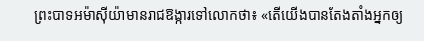ព្រះបាទអម៉ាស៊ីយ៉ាមានរាជឱង្ការទៅលោកថា៖ «តើយើងបានតែងតាំងអ្នកឲ្យ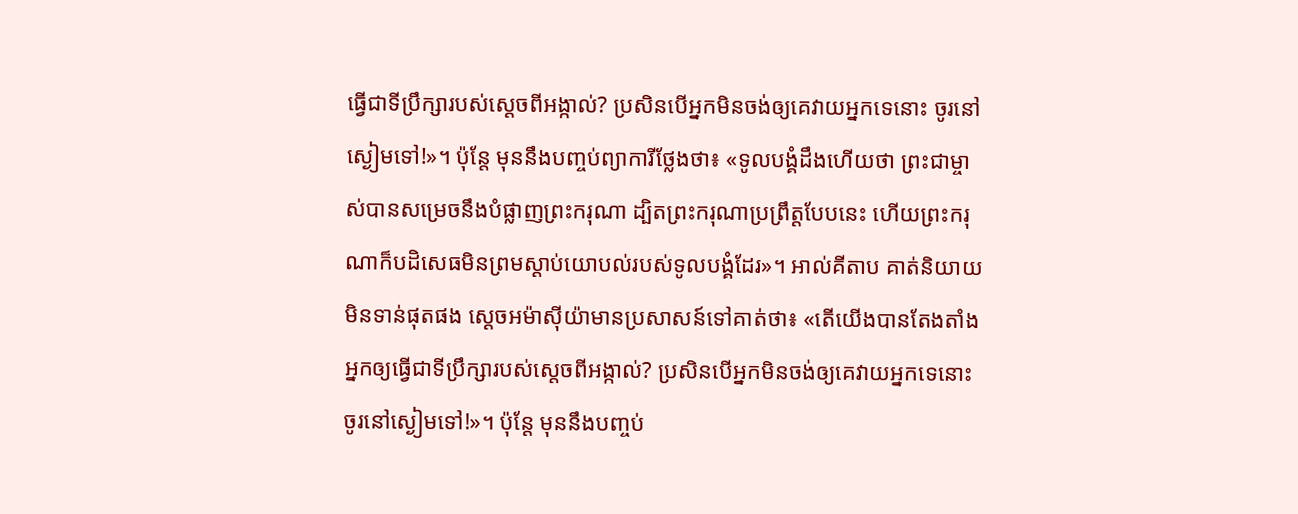ធ្វើជាទីប្រឹក្សារបស់ស្ដេចពីអង្កាល់? ប្រសិនបើអ្នកមិនចង់ឲ្យគេវាយអ្នកទេនោះ ចូរនៅស្ងៀមទៅ!»។ ប៉ុន្តែ មុននឹងបញ្ចប់ព្យាការីថ្លែងថា៖ «ទូលបង្គំដឹងហើយថា ព្រះជាម្ចាស់បានសម្រេចនឹងបំផ្លាញព្រះករុណា ដ្បិតព្រះករុណាប្រព្រឹត្តបែបនេះ ហើយព្រះករុណាក៏បដិសេធមិនព្រមស្ដាប់យោបល់របស់ទូលបង្គំដែរ»។ អាល់គីតាប គាត់និយាយមិនទាន់ផុតផង ស្តេចអម៉ាស៊ីយ៉ាមានប្រសាសន៍ទៅគាត់ថា៖ «តើយើងបានតែងតាំងអ្នកឲ្យធ្វើជាទីប្រឹក្សារបស់ស្តេចពីអង្កាល់? ប្រសិនបើអ្នកមិនចង់ឲ្យគេវាយអ្នកទេនោះ ចូរនៅស្ងៀមទៅ!»។ ប៉ុន្តែ មុននឹងបញ្ចប់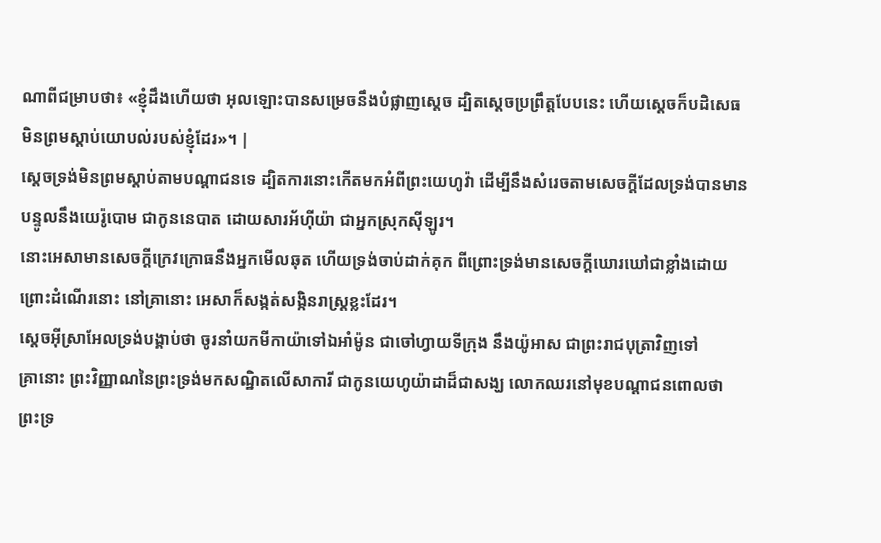ណាពីជម្រាបថា៖ «ខ្ញុំដឹងហើយថា អុលឡោះបានសម្រេចនឹងបំផ្លាញស្តេច ដ្បិតស្តេចប្រព្រឹត្តបែបនេះ ហើយស្តេចក៏បដិសេធមិនព្រមស្តាប់យោបល់របស់ខ្ញុំដែរ»។ |
ស្តេចទ្រង់មិនព្រមស្តាប់តាមបណ្តាជនទេ ដ្បិតការនោះកើតមកអំពីព្រះយេហូវ៉ា ដើម្បីនឹងសំរេចតាមសេចក្ដីដែលទ្រង់បានមានបន្ទូលនឹងយេរ៉ូបោម ជាកូននេបាត ដោយសារអ័ហ៊ីយ៉ា ជាអ្នកស្រុកស៊ីឡូរ។
នោះអេសាមានសេចក្ដីក្រេវក្រោធនឹងអ្នកមើលឆុត ហើយទ្រង់ចាប់ដាក់គុក ពីព្រោះទ្រង់មានសេចក្ដីឃោរឃៅជាខ្លាំងដោយព្រោះដំណើរនោះ នៅគ្រានោះ អេសាក៏សង្កត់សង្កិនរាស្ត្រខ្លះដែរ។
ស្តេចអ៊ីស្រាអែលទ្រង់បង្គាប់ថា ចូរនាំយកមីកាយ៉ាទៅឯអាំម៉ូន ជាចៅហ្វាយទីក្រុង នឹងយ៉ូអាស ជាព្រះរាជបុត្រាវិញទៅ
គ្រានោះ ព្រះវិញ្ញាណនៃព្រះទ្រង់មកសណ្ឋិតលើសាការី ជាកូនយេហូយ៉ាដាដ៏ជាសង្ឃ លោកឈរនៅមុខបណ្តាជនពោលថា ព្រះទ្រ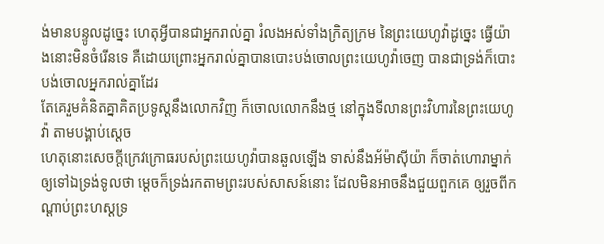ង់មានបន្ទូលដូច្នេះ ហេតុអ្វីបានជាអ្នករាល់គ្នា រំលងអស់ទាំងក្រិត្យក្រម នៃព្រះយេហូវ៉ាដូច្នេះ ធ្វើយ៉ាងនោះមិនចំរើនទេ គឺដោយព្រោះអ្នករាល់គ្នាបានបោះបង់ចោលព្រះយេហូវ៉ាចេញ បានជាទ្រង់ក៏បោះបង់ចោលអ្នករាល់គ្នាដែរ
តែគេរួមគំនិតគ្នាគិតប្រទូស្តនឹងលោកវិញ ក៏ចោលលោកនឹងថ្ម នៅក្នុងទីលានព្រះវិហារនៃព្រះយេហូវ៉ា តាមបង្គាប់ស្តេច
ហេតុនោះសេចក្ដីក្រេវក្រោធរបស់ព្រះយេហូវ៉ាបានឆួលឡើង ទាស់នឹងអ័ម៉ាស៊ីយ៉ា ក៏ចាត់ហោរាម្នាក់ឲ្យទៅឯទ្រង់ទូលថា ម្តេចក៏ទ្រង់រកតាមព្រះរបស់សាសន៍នោះ ដែលមិនអាចនឹងជួយពួកគេ ឲ្យរួចពីកណ្តាប់ព្រះហស្តទ្រ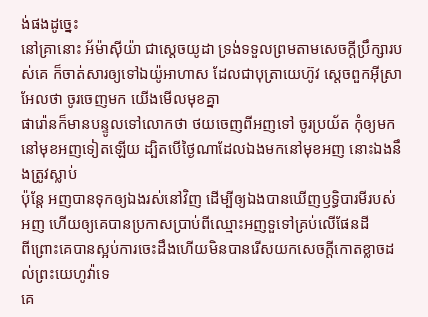ង់ផងដូច្នេះ
នៅគ្រានោះ អ័ម៉ាស៊ីយ៉ា ជាស្តេចយូដា ទ្រង់ទទួលព្រមតាមសេចក្ដីប្រឹក្សារបស់គេ ក៏ចាត់សារឲ្យទៅឯយ៉ូអាហាស ដែលជាបុត្រាយេហ៊ូវ ស្តេចពួកអ៊ីស្រាអែលថា ចូរចេញមក យើងមើលមុខគ្នា
ផារ៉ោនក៏មានបន្ទូលទៅលោកថា ថយចេញពីអញទៅ ចូរប្រយ័ត កុំឲ្យមកនៅមុខអញទៀតឡើយ ដ្បិតបើថ្ងៃណាដែលឯងមកនៅមុខអញ នោះឯងនឹងត្រូវស្លាប់
ប៉ុន្តែ អញបានទុកឲ្យឯងរស់នៅវិញ ដើម្បីឲ្យឯងបានឃើញឫទ្ធិបារមីរបស់អញ ហើយឲ្យគេបានប្រកាសប្រាប់ពីឈ្មោះអញទួទៅគ្រប់លើផែនដី
ពីព្រោះគេបានស្អប់ការចេះដឹងហើយមិនបានរើសយកសេចក្ដីកោតខ្លាចដល់ព្រះយេហូវ៉ាទេ
គេ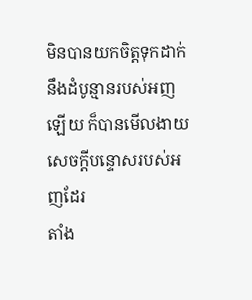មិនបានយកចិត្តទុកដាក់នឹងដំបូន្មានរបស់អញឡើយ ក៏បានមើលងាយសេចក្ដីបន្ទោសរបស់អញដែរ
តាំង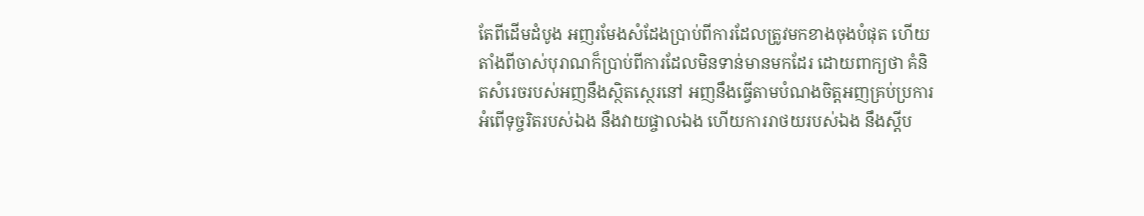តែពីដើមដំបូង អញរមែងសំដែងប្រាប់ពីការដែលត្រូវមកខាងចុងបំផុត ហើយតាំងពីចាស់បុរាណក៏ប្រាប់ពីការដែលមិនទាន់មានមកដែរ ដោយពាក្យថា គំនិតសំរេចរបស់អញនឹងស្ថិតស្ថេរនៅ អញនឹងធ្វើតាមបំណងចិត្តអញគ្រប់ប្រការ
អំពើទុច្ចរិតរបស់ឯង នឹងវាយផ្ចាលឯង ហើយការរាថយរបស់ឯង នឹងស្តីប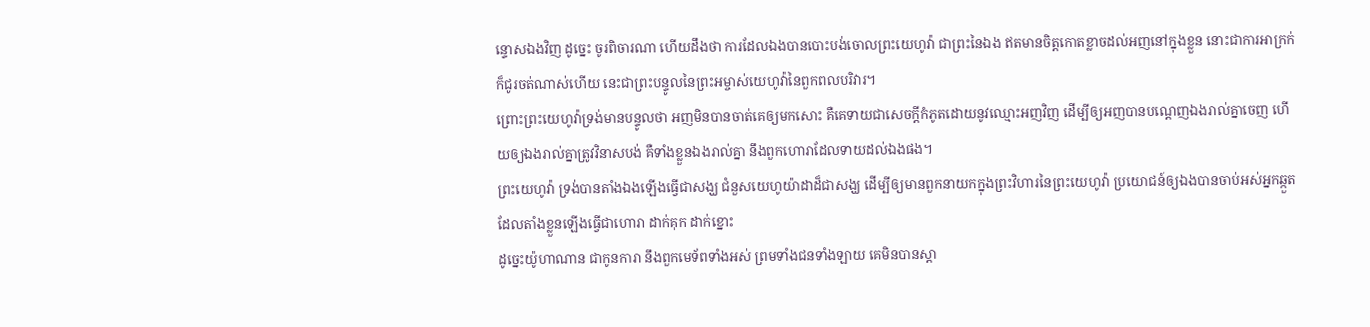ន្ទោសឯងវិញ ដូច្នេះ ចូរពិចារណា ហើយដឹងថា ការដែលឯងបានបោះបង់ចោលព្រះយេហូវ៉ា ជាព្រះនៃឯង ឥតមានចិត្តកោតខ្លាចដល់អញនៅក្នុងខ្លួន នោះជាការអាក្រក់ ក៏ជូរចត់ណាស់ហើយ នេះជាព្រះបន្ទូលនៃព្រះអម្ចាស់យេហូវ៉ានៃពួកពលបរិវារ។
ព្រោះព្រះយេហូវ៉ាទ្រង់មានបន្ទូលថា អញមិនបានចាត់គេឲ្យមកសោះ គឺគេទាយជាសេចក្ដីកំភូតដោយនូវឈ្មោះអញវិញ ដើម្បីឲ្យអញបានបណ្តេញឯងរាល់គ្នាចេញ ហើយឲ្យឯងរាល់គ្នាត្រូវវិនាសបង់ គឺទាំងខ្លួនឯងរាល់គ្នា នឹងពួកហោរាដែលទាយដល់ឯងផង។
ព្រះយេហូវ៉ា ទ្រង់បានតាំងឯងឡើងធ្វើជាសង្ឃ ជំនួសយេហូយ៉ាដាដ៏ជាសង្ឃ ដើម្បីឲ្យមានពួកនាយកក្នុងព្រះវិហារនៃព្រះយេហូវ៉ា ប្រយោជន៍ឲ្យឯងបានចាប់អស់អ្នកឆ្កួត ដែលតាំងខ្លួនឡើងធ្វើជាហោរា ដាក់គុក ដាក់ខ្នោះ
ដូច្នេះយ៉ូហាណាន ជាកូនការា នឹងពួកមេទ័ពទាំងអស់ ព្រមទាំងជនទាំងឡាយ គេមិនបានស្តា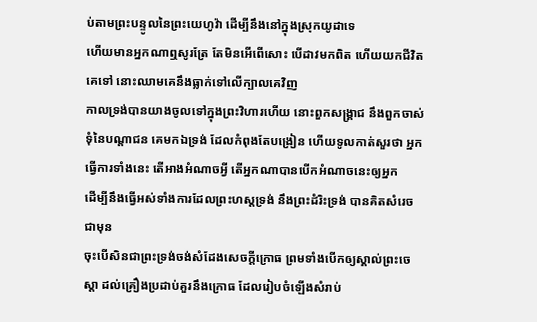ប់តាមព្រះបន្ទូលនៃព្រះយេហូវ៉ា ដើម្បីនឹងនៅក្នុងស្រុកយូដាទេ
ហើយមានអ្នកណាឮសូរត្រែ តែមិនអើពើសោះ បើដាវមកពិត ហើយយកជីវិតគេទៅ នោះឈាមគេនឹងធ្លាក់ទៅលើក្បាលគេវិញ
កាលទ្រង់បានយាងចូលទៅក្នុងព្រះវិហារហើយ នោះពួកសង្គ្រាជ នឹងពួកចាស់ទុំនៃបណ្តាជន គេមកឯទ្រង់ ដែលកំពុងតែបង្រៀន ហើយទូលកាត់សួរថា អ្នកធ្វើការទាំងនេះ តើអាងអំណាចអ្វី តើអ្នកណាបានបើកអំណាចនេះឲ្យអ្នក
ដើម្បីនឹងធ្វើអស់ទាំងការដែលព្រះហស្តទ្រង់ នឹងព្រះដំរិះទ្រង់ បានគិតសំរេចជាមុន
ចុះបើសិនជាព្រះទ្រង់ចង់សំដែងសេចក្ដីក្រោធ ព្រមទាំងបើកឲ្យស្គាល់ព្រះចេស្តា ដល់គ្រឿងប្រដាប់គួរនឹងក្រោធ ដែលរៀបចំឡើងសំរាប់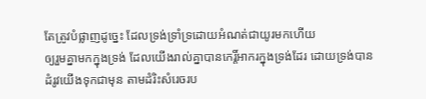តែត្រូវបំផ្លាញដូច្នេះ ដែលទ្រង់ទ្រាំទ្រដោយអំណត់ជាយូរមកហើយ
ឲ្យរួមគ្នាមកក្នុងទ្រង់ ដែលយើងរាល់គ្នាបានកេរ្តិ៍អាករក្នុងទ្រង់ដែរ ដោយទ្រង់បានដំរូវយើងទុកជាមុន តាមដំរិះសំរេចរប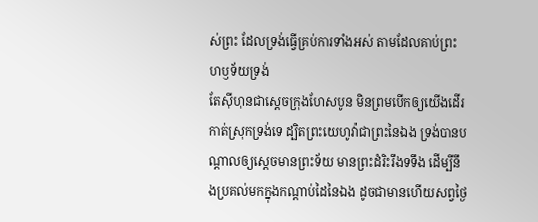ស់ព្រះ ដែលទ្រង់ធ្វើគ្រប់ការទាំងអស់ តាមដែលគាប់ព្រះហឫទ័យទ្រង់
តែស៊ីហុនជាស្តេចក្រុងហែសបូន មិនព្រមបើកឲ្យយើងដើរកាត់ស្រុកទ្រង់ទេ ដ្បិតព្រះយេហូវ៉ាជាព្រះនៃឯង ទ្រង់បានបណ្តាលឲ្យស្តេចមានព្រះទ័យ មានព្រះដំរិះរឹងទទឹង ដើម្បីនឹងប្រគល់មកក្នុងកណ្តាប់ដៃនៃឯង ដូចជាមានហើយសព្វថ្ងៃ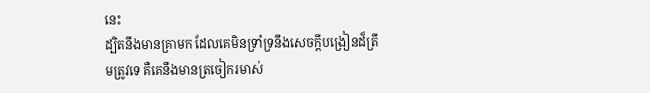នេះ
ដ្បិតនឹងមានគ្រាមក ដែលគេមិនទ្រាំទ្រនឹងសេចក្ដីបង្រៀនដ៏ត្រឹមត្រូវទេ គឺគេនឹងមានត្រចៀករមាស់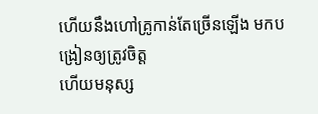ហើយនឹងហៅគ្រូកាន់តែច្រើនឡើង មកបង្រៀនឲ្យត្រូវចិត្ត
ហើយមនុស្ស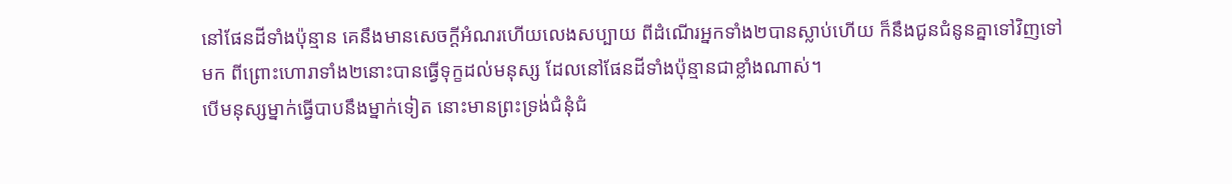នៅផែនដីទាំងប៉ុន្មាន គេនឹងមានសេចក្ដីអំណរហើយលេងសប្បាយ ពីដំណើរអ្នកទាំង២បានស្លាប់ហើយ ក៏នឹងជូនជំនូនគ្នាទៅវិញទៅមក ពីព្រោះហោរាទាំង២នោះបានធ្វើទុក្ខដល់មនុស្ស ដែលនៅផែនដីទាំងប៉ុន្មានជាខ្លាំងណាស់។
បើមនុស្សម្នាក់ធ្វើបាបនឹងម្នាក់ទៀត នោះមានព្រះទ្រង់ជំនុំជំ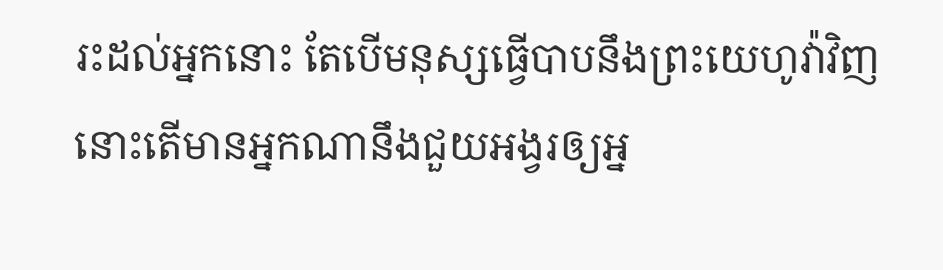រះដល់អ្នកនោះ តែបើមនុស្សធ្វើបាបនឹងព្រះយេហូវ៉ាវិញ នោះតើមានអ្នកណានឹងជួយអង្វរឲ្យអ្ន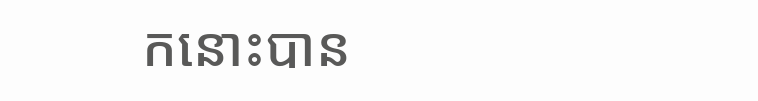កនោះបាន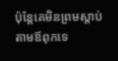ប៉ុន្តែគេមិនព្រមស្តាប់តាមឪពុកទេ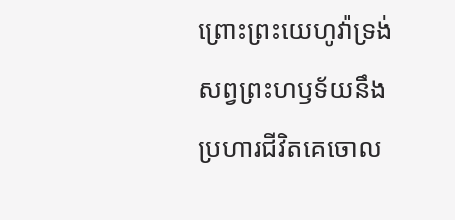ព្រោះព្រះយេហូវ៉ាទ្រង់សព្វព្រះហឫទ័យនឹងប្រហារជីវិតគេចោល